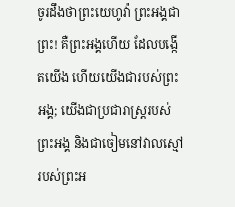ចូរដឹងថាព្រះយេហូវ៉ា ព្រះអង្គជាព្រះ! គឺព្រះអង្គហើយ ដែលបង្កើតយើង ហើយយើងជារបស់ព្រះអង្គ; យើងជាប្រជារាស្ត្ររបស់ព្រះអង្គ និងជាចៀមនៅវាលស្មៅរបស់ព្រះអ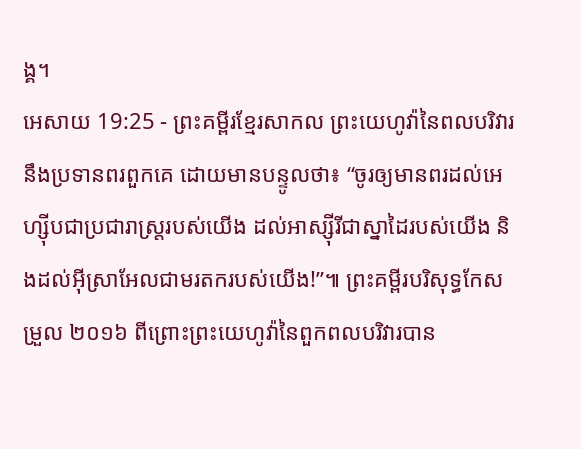ង្គ។
អេសាយ 19:25 - ព្រះគម្ពីរខ្មែរសាកល ព្រះយេហូវ៉ានៃពលបរិវារនឹងប្រទានពរពួកគេ ដោយមានបន្ទូលថា៖ “ចូរឲ្យមានពរដល់អេហ្ស៊ីបជាប្រជារាស្ត្ររបស់យើង ដល់អាស្ស៊ីរីជាស្នាដៃរបស់យើង និងដល់អ៊ីស្រាអែលជាមរតករបស់យើង!”៕ ព្រះគម្ពីរបរិសុទ្ធកែសម្រួល ២០១៦ ពីព្រោះព្រះយេហូវ៉ានៃពួកពលបរិវារបាន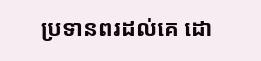ប្រទានពរដល់គេ ដោ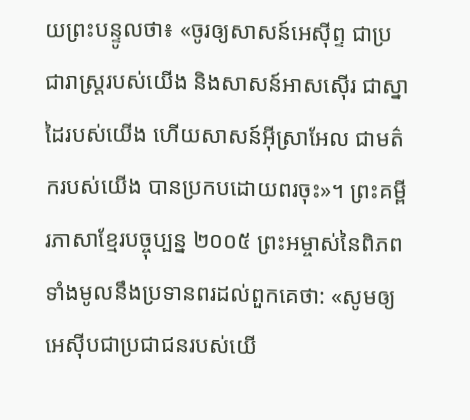យព្រះបន្ទូលថា៖ «ចូរឲ្យសាសន៍អេស៊ីព្ទ ជាប្រជារាស្ត្ររបស់យើង និងសាសន៍អាសស៊ើរ ជាស្នាដៃរបស់យើង ហើយសាសន៍អ៊ីស្រាអែល ជាមត៌ករបស់យើង បានប្រកបដោយពរចុះ»។ ព្រះគម្ពីរភាសាខ្មែរបច្ចុប្បន្ន ២០០៥ ព្រះអម្ចាស់នៃពិភពទាំងមូលនឹងប្រទានពរដល់ពួកគេថា: «សូមឲ្យអេស៊ីបជាប្រជាជនរបស់យើ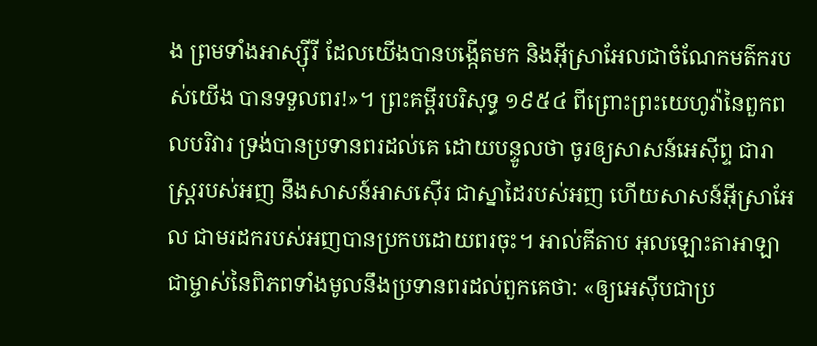ង ព្រមទាំងអាស្ស៊ីរី ដែលយើងបានបង្កើតមក និងអ៊ីស្រាអែលជាចំណែកមត៌ករបស់យើង បានទទួលពរ!»។ ព្រះគម្ពីរបរិសុទ្ធ ១៩៥៤ ពីព្រោះព្រះយេហូវ៉ានៃពួកពលបរិវារ ទ្រង់បានប្រទានពរដល់គេ ដោយបន្ទូលថា ចូរឲ្យសាសន៍អេស៊ីព្ទ ជារាស្ត្ររបស់អញ នឹងសាសន៍អាសស៊ើរ ជាស្នាដៃរបស់អញ ហើយសាសន៍អ៊ីស្រាអែល ជាមរដករបស់អញបានប្រកបដោយពរចុះ។ អាល់គីតាប អុលឡោះតាអាឡាជាម្ចាស់នៃពិភពទាំងមូលនឹងប្រទានពរដល់ពួកគេថា: «ឲ្យអេស៊ីបជាប្រ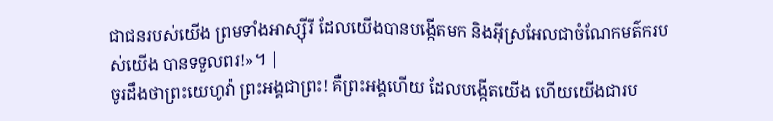ជាជនរបស់យើង ព្រមទាំងអាស្ស៊ីរី ដែលយើងបានបង្កើតមក និងអ៊ីស្រអែលជាចំណែកមត៌ករបស់យើង បានទទួលពរ!»។ |
ចូរដឹងថាព្រះយេហូវ៉ា ព្រះអង្គជាព្រះ! គឺព្រះអង្គហើយ ដែលបង្កើតយើង ហើយយើងជារប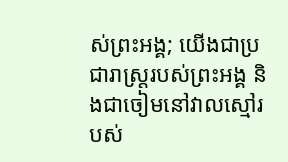ស់ព្រះអង្គ; យើងជាប្រជារាស្ត្ររបស់ព្រះអង្គ និងជាចៀមនៅវាលស្មៅរបស់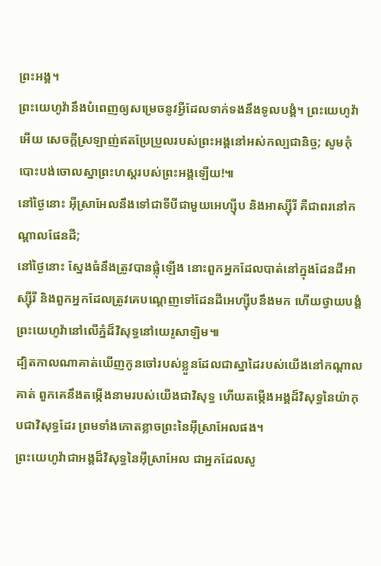ព្រះអង្គ។
ព្រះយេហូវ៉ានឹងបំពេញឲ្យសម្រេចនូវអ្វីដែលទាក់ទងនឹងទូលបង្គំ។ ព្រះយេហូវ៉ាអើយ សេចក្ដីស្រឡាញ់ឥតប្រែប្រួលរបស់ព្រះអង្គនៅអស់កល្បជានិច្ច; សូមកុំបោះបង់ចោលស្នាព្រះហស្តរបស់ព្រះអង្គឡើយ!៕
នៅថ្ងៃនោះ អ៊ីស្រាអែលនឹងទៅជាទីបីជាមួយអេហ្ស៊ីប និងអាស្ស៊ីរី គឺជាពរនៅកណ្ដាលផែនដី;
នៅថ្ងៃនោះ ស្នែងធំនឹងត្រូវបានផ្លុំឡើង នោះពួកអ្នកដែលបាត់នៅក្នុងដែនដីអាស្ស៊ីរី និងពួកអ្នកដែលត្រូវគេបណ្ដេញទៅដែនដីអេហ្ស៊ីបនឹងមក ហើយថ្វាយបង្គំព្រះយេហូវ៉ានៅលើភ្នំដ៏វិសុទ្ធនៅយេរូសាឡិម៕
ដ្បិតកាលណាគាត់ឃើញកូនចៅរបស់ខ្លួនដែលជាស្នាដៃរបស់យើងនៅកណ្ដាលគាត់ ពួកគេនឹងតម្កើងនាមរបស់យើងជាវិសុទ្ធ ហើយតម្កើងអង្គដ៏វិសុទ្ធនៃយ៉ាកុបជាវិសុទ្ធដែរ ព្រមទាំងកោតខ្លាចព្រះនៃអ៊ីស្រាអែលផង។
ព្រះយេហូវ៉ាជាអង្គដ៏វិសុទ្ធនៃអ៊ីស្រាអែល ជាអ្នកដែលសូ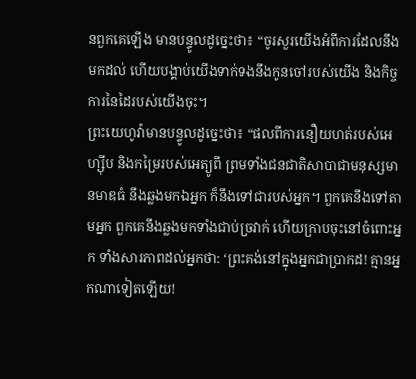នពួកគេឡើង មានបន្ទូលដូច្នេះថា៖ “ចូរសួរយើងអំពីការដែលនឹងមកដល់ ហើយបង្គាប់យើងទាក់ទងនឹងកូនចៅរបស់យើង និងកិច្ចការនៃដៃរបស់យើងចុះ។
ព្រះយេហូវ៉ាមានបន្ទូលដូច្នេះថា៖ “ផលពីការនឿយហត់របស់អេហ្ស៊ីប និងកម្រៃរបស់អេត្យូពី ព្រមទាំងជនជាតិសាបាជាមនុស្សមានមាឌធំ នឹងឆ្លងមកឯអ្នក ក៏នឹងទៅជារបស់អ្នក។ ពួកគេនឹងទៅតាមអ្នក ពួកគេនឹងឆ្លងមកទាំងជាប់ច្រវាក់ ហើយក្រាបចុះនៅចំពោះអ្នក ទាំងសារភាពដល់អ្នកថា: ‘ព្រះគង់នៅក្នុងអ្នកជាប្រាកដ! គ្មានអ្នកណាទៀតឡើយ!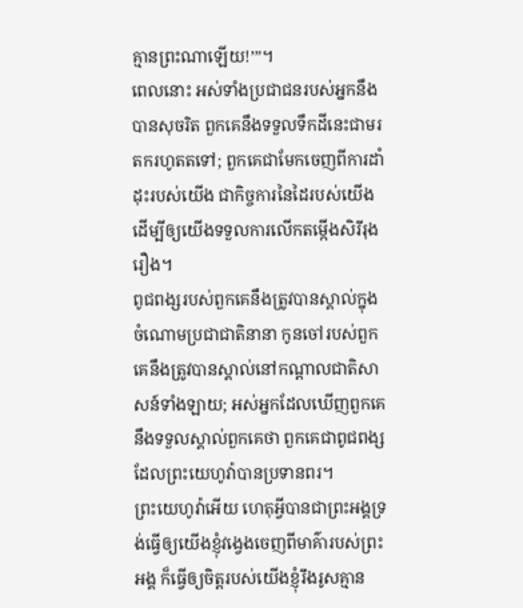គ្មានព្រះណាឡើយ!’”។
ពេលនោះ អស់ទាំងប្រជាជនរបស់អ្នកនឹងបានសុចរិត ពួកគេនឹងទទួលទឹកដីនេះជាមរតករហូតតទៅ; ពួកគេជាមែកចេញពីការដាំដុះរបស់យើង ជាកិច្ចការនៃដៃរបស់យើង ដើម្បីឲ្យយើងទទួលការលើកតម្កើងសិរីរុងរឿង។
ពូជពង្សរបស់ពួកគេនឹងត្រូវបានស្គាល់ក្នុងចំណោមប្រជាជាតិនានា កូនចៅរបស់ពួកគេនឹងត្រូវបានស្គាល់នៅកណ្ដាលជាតិសាសន៍ទាំងឡាយ; អស់អ្នកដែលឃើញពួកគេនឹងទទួលស្គាល់ពួកគេថា ពួកគេជាពូជពង្សដែលព្រះយេហូវ៉ាបានប្រទានពរ។
ព្រះយេហូវ៉ាអើយ ហេតុអ្វីបានជាព្រះអង្គទ្រង់ធ្វើឲ្យយើងខ្ញុំវង្វេងចេញពីមាគ៌ារបស់ព្រះអង្គ ក៏ធ្វើឲ្យចិត្តរបស់យើងខ្ញុំរឹងរូសគ្មាន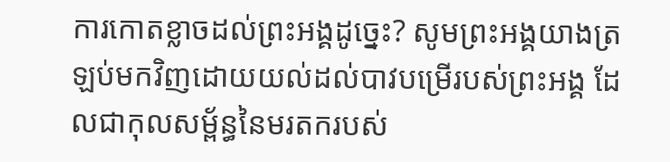ការកោតខ្លាចដល់ព្រះអង្គដូច្នេះ? សូមព្រះអង្គយាងត្រឡប់មកវិញដោយយល់ដល់បាវបម្រើរបស់ព្រះអង្គ ដែលជាកុលសម្ព័ន្ធនៃមរតករបស់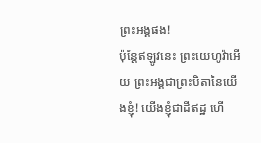ព្រះអង្គផង!
ប៉ុន្តែឥឡូវនេះ ព្រះយេហូវ៉ាអើយ ព្រះអង្គជាព្រះបិតានៃយើងខ្ញុំ! យើងខ្ញុំជាដីឥដ្ឋ ហើ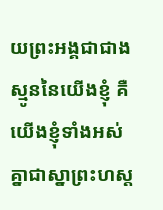យព្រះអង្គជាជាងស្មូននៃយើងខ្ញុំ គឺយើងខ្ញុំទាំងអស់គ្នាជាស្នាព្រះហស្ត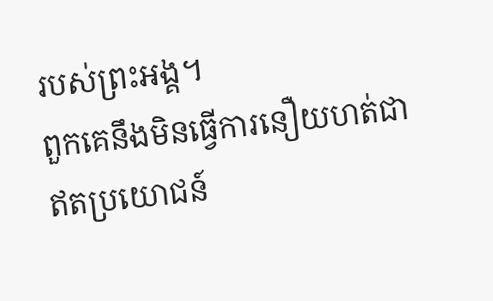របស់ព្រះអង្គ។
ពួកគេនឹងមិនធ្វើការនឿយហត់ជាឥតប្រយោជន៍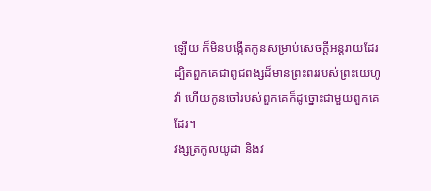ឡើយ ក៏មិនបង្កើតកូនសម្រាប់សេចក្ដីអន្តរាយដែរ ដ្បិតពួកគេជាពូជពង្សដ៏មានព្រះពររបស់ព្រះយេហូវ៉ា ហើយកូនចៅរបស់ពួកគេក៏ដូច្នោះជាមួយពួកគេដែរ។
វង្សត្រកូលយូដា និងវ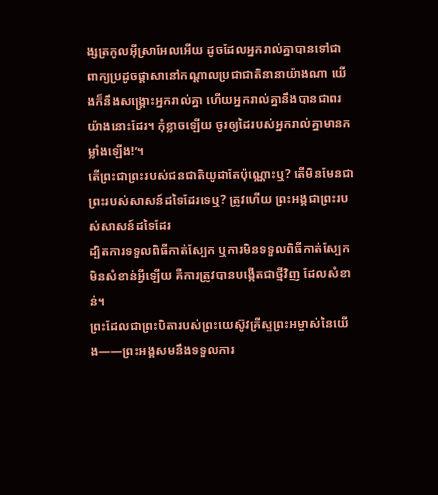ង្សត្រកូលអ៊ីស្រាអែលអើយ ដូចដែលអ្នករាល់គ្នាបានទៅជាពាក្យប្រដូចផ្ដាសានៅកណ្ដាលប្រជាជាតិនានាយ៉ាងណា យើងក៏នឹងសង្គ្រោះអ្នករាល់គ្នា ហើយអ្នករាល់គ្នានឹងបានជាពរយ៉ាងនោះដែរ។ កុំខ្លាចឡើយ ចូរឲ្យដៃរបស់អ្នករាល់គ្នាមានកម្លាំងឡើង!’។
តើព្រះជាព្រះរបស់ជនជាតិយូដាតែប៉ុណ្ណោះឬ? តើមិនមែនជាព្រះរបស់សាសន៍ដទៃដែរទេឬ? ត្រូវហើយ ព្រះអង្គជាព្រះរបស់សាសន៍ដទៃដែរ
ដ្បិតការទទួលពិធីកាត់ស្បែក ឬការមិនទទួលពិធីកាត់ស្បែកមិនសំខាន់អ្វីឡើយ គឺការត្រូវបានបង្កើតជាថ្មីវិញ ដែលសំខាន់។
ព្រះដែលជាព្រះបិតារបស់ព្រះយេស៊ូវគ្រីស្ទព្រះអម្ចាស់នៃយើង——ព្រះអង្គសមនឹងទទួលការ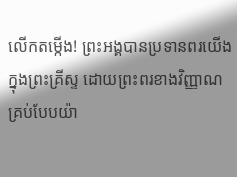លើកតម្កើង! ព្រះអង្គបានប្រទានពរយើងក្នុងព្រះគ្រីស្ទ ដោយព្រះពរខាងវិញ្ញាណគ្រប់បែបយ៉ា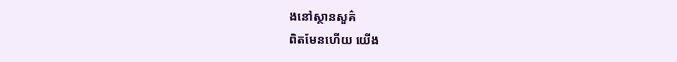ងនៅស្ថានសួគ៌
ពិតមែនហើយ យើង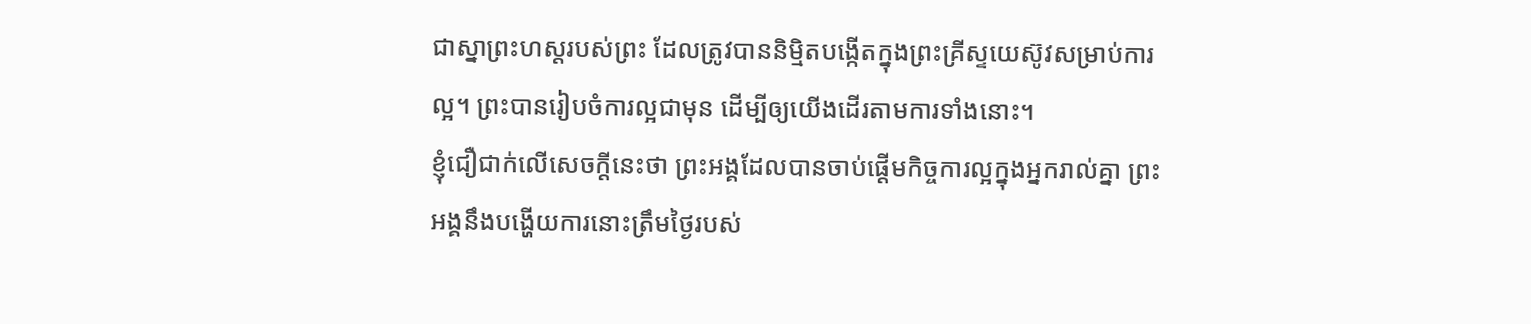ជាស្នាព្រះហស្តរបស់ព្រះ ដែលត្រូវបាននិម្មិតបង្កើតក្នុងព្រះគ្រីស្ទយេស៊ូវសម្រាប់ការល្អ។ ព្រះបានរៀបចំការល្អជាមុន ដើម្បីឲ្យយើងដើរតាមការទាំងនោះ។
ខ្ញុំជឿជាក់លើសេចក្ដីនេះថា ព្រះអង្គដែលបានចាប់ផ្ដើមកិច្ចការល្អក្នុងអ្នករាល់គ្នា ព្រះអង្គនឹងបង្ហើយការនោះត្រឹមថ្ងៃរបស់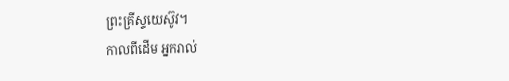ព្រះគ្រីស្ទយេស៊ូវ។
កាលពីដើម អ្នករាល់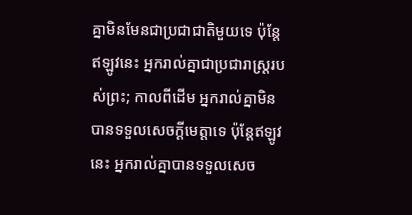គ្នាមិនមែនជាប្រជាជាតិមួយទេ ប៉ុន្តែឥឡូវនេះ អ្នករាល់គ្នាជាប្រជារាស្ត្ររបស់ព្រះ; កាលពីដើម អ្នករាល់គ្នាមិនបានទទួលសេចក្ដីមេត្តាទេ ប៉ុន្តែឥឡូវនេះ អ្នករាល់គ្នាបានទទួលសេច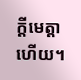ក្ដីមេត្តាហើយ។